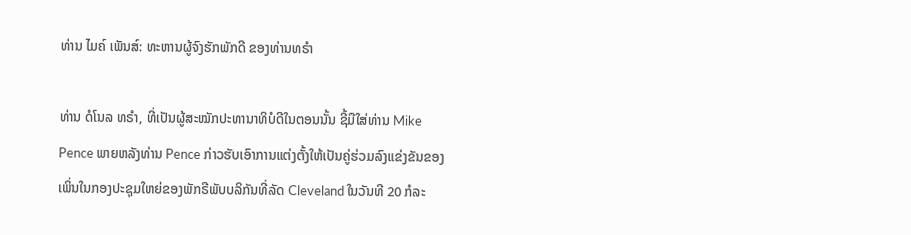ທ່ານ ໄມຄ໌ ເພັນສ໌: ທະຫານຜູ້ຈົງຮັກພັກດີ ຂອງທ່ານທຣໍາ

ທ່ານ ດໍໂນລ ທຣໍາ, ທີ່ເປັນຜູ້ສະໝັກປະທານາທິບໍດີໃນຕອນນັ້ນ ຊີ້ມືໃສ່ທ່ານ Mike Pence ພາຍຫລັງທ່ານ Pence ກ່າວຮັບເອົາການແຕ່ງຕັ້ງໃຫ້ເປັນຄູ່ຮ່ວມລົງແຂ່ງຂັນຂອງເພິ່ນໃນກອງປະຊຸມໃຫຍ່ຂອງພັກຣີພັບບລິກັນທີ່ລັດ Cleveland ໃນວັນທີ 20 ກໍລະ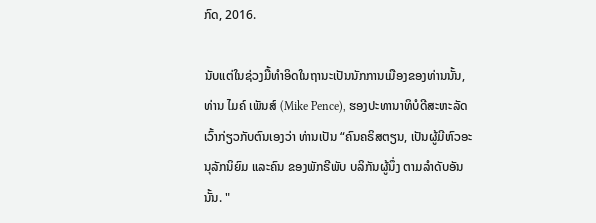ກົດ, 2016.

ນັບແຕ່ໃນຊ່ວງມື້ທຳອິດໃນຖານະເປັນນັກການເມືອງຂອງທ່ານນັ້ນ, ທ່ານ ໄມຄ໌ ເພັນສ໌ (Mike Pence), ຮອງປະທານາທິບໍດີສະຫະລັດເວົ້າກ່ຽວກັບຕົນເອງວ່າ ທ່ານເປັນ “ຄົນຄຣິສຕຽນ, ເປັນຜູ້ມີຫົວອະນຸລັກນິຍົມ ແລະຄົນ ຂອງພັກຣີພັບ ບລິກັນຜູ້ນຶ່ງ ຕາມລໍາດັບອັນນັ້ນ. "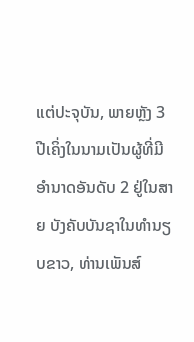ແຕ່ປະຈຸບັນ, ພາຍຫຼັງ 3 ປີເຄິ່ງໃນນາມເປັນຜູ້ທີ່ມີອໍານາດອັນດັບ 2 ຢູ່ໃນສາຍ ບັງຄັບບັນຊາໃນທຳນຽບຂາວ, ທ່ານເພັນສ໌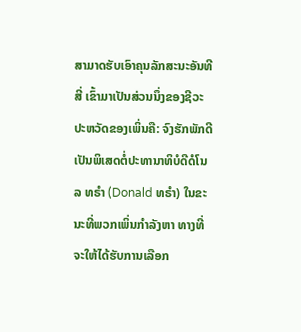ສາມາດຮັບເອົາຄຸນລັກສະນະອັນທີສີ່ ເຂົ້າມາເປັນສ່ວນນຶ່ງຂອງຊີວະປະຫວັດຂອງເພິ່ນຄື: ຈົງຮັກພັກດີເປັນພິເສດຕໍ່ປະທານາທິບໍດີດໍໂນລ ທຣໍາ (Donald ທຣໍາ) ໃນຂະນະທີ່ພວກເພິ່ນກໍາລັງຫາ ທາງທີ່ຈະໃຫ້ໄດ້ຮັບການເລືອກ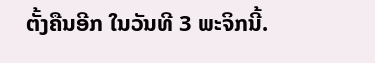ຕັ້ງຄືນອີກ ໃນວັນທີ 3 ພະຈິກນີ້.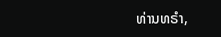ທ່ານທຣໍາ,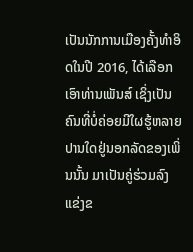ເປັນນັກການເມືອງຄັ້ງທຳອິດໃນປີ 2016, ໄດ້ເລືອກເອົາທ່ານເພັນສ໌ ເຊິ່ງເປັນຄົນທີ່ບໍ່ຄ່ອຍມີໃຜຮູ້ຫລາຍປານໃດຢູ່ນອກລັດຂອງເພິ່ນນັ້ນ ມາເປັນຄູ່ຮ່ວມລົງແຂ່ງຂ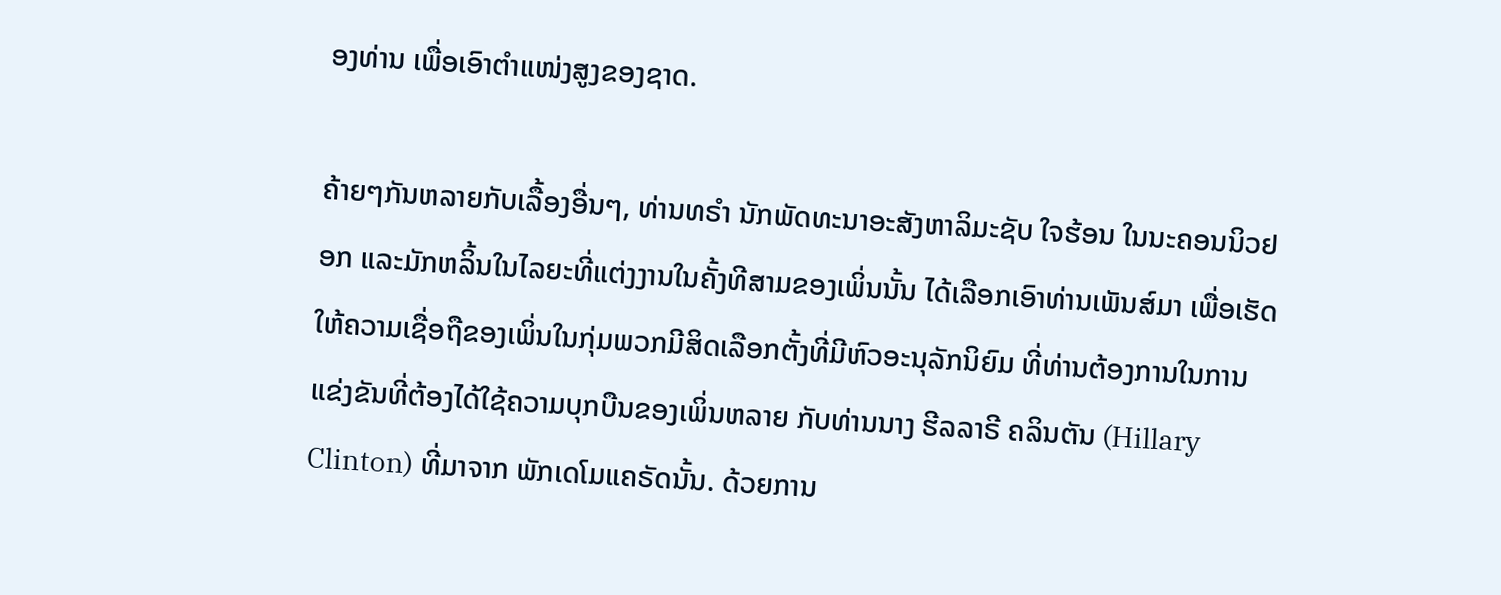ອງທ່ານ ເພື່ອເອົາຕໍາແໜ່ງສູງຂອງຊາດ.

ຄ້າຍໆກັນຫລາຍກັບເລື້ອງອື່ນໆ, ທ່ານທຣໍາ ນັກພັດທະນາອະສັງຫາລິມະຊັບ ໃຈຮ້ອນ ໃນນະຄອນນິວຢອກ ແລະມັກຫລິ້ນໃນໄລຍະທີ່ແຕ່ງງານໃນຄັ້ງທີສາມຂອງເພິ່ນນັ້ນ ໄດ້ເລືອກເອົາທ່ານເພັນສ໌ມາ ເພື່ອເຮັດໃຫ້ຄວາມເຊື່ອຖືຂອງເພິ່ນໃນກຸ່ມພວກມີສິດເລືອກຕັ້ງທີ່ມີຫົວອະນຸລັກນິຍົມ ທີ່ທ່ານຕ້ອງການໃນການແຂ່ງຂັນທີ່ຕ້ອງໄດ້ໃຊ້ຄວາມບຸກບືນຂອງເພິ່ນຫລາຍ ກັບທ່ານນາງ ຮີລລາຣີ ຄລິນຕັນ (Hillary Clinton) ທີ່ມາຈາກ ພັກເດໂມແຄຣັດນັ້ນ. ດ້ວຍການ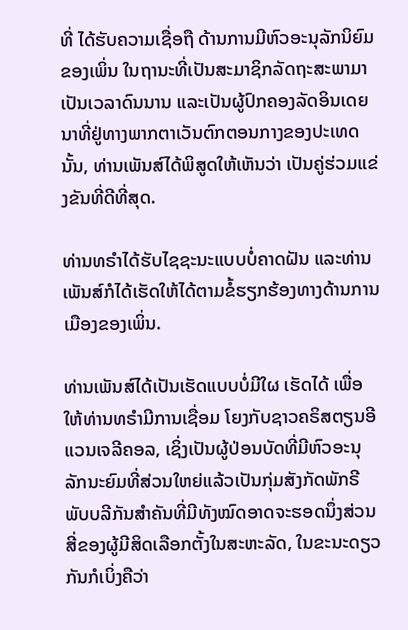ທີ່ ໄດ້ຮັບຄວາມເຊື່ອຖື ດ້ານການມີຫົວອະນຸລັກນິຍົມຂອງເພິ່ນ ໃນຖານະທີ່ເປັນສະມາຊິກລັດຖະສະພາມາເປັນເວລາດົນນານ ແລະເປັນຜູ້ປົກຄອງລັດອິນເດຍນາທີ່ຢູ່ທາງພາກຕາເວັນຕົກຕອນກາງຂອງປະເທດນັ້ນ, ທ່ານເພັນສ໌ໄດ້ພິສູດໃຫ້ເຫັນວ່າ ເປັນຄູ່ຮ່ວມແຂ່ງຂັນທີ່ດີທີ່ສຸດ.

ທ່ານທຣໍາໄດ້ຮັບໄຊຊະນະແບບບໍ່ຄາດຝັນ ແລະທ່ານເພັນສ໌ກໍໄດ້ເຮັດໃຫ້ໄດ້ຕາມຂໍ້ຮຽກຮ້ອງທາງດ້ານການເມືອງຂອງເພິ່ນ.

ທ່ານເພັນສ໌ໄດ້ເປັນເຮັດແບບບໍ່ມີໃຜ ເຮັດໄດ້ ເພື່ອໃຫ້ທ່ານທຣໍາມີການເຊື່ອມ ໂຍງກັບຊາວຄຣິສຕຽນອີແວນເຈລີຄອລ, ເຊິ່ງເປັນຜູ້ປ່ອນບັດທີ່ມີຫົວອະນຸລັກນະຍົມທີ່ສ່ວນໃຫຍ່ແລ້ວເປັນກຸ່ມສັງກັດພັກຣີພັບບລີກັນສໍາຄັນທີ່ມີທັງໝົດອາດຈະຮອດນຶ່ງສ່ວນສີ່ຂອງຜູ້ມີສິດເລືອກຕັ້ງໃນສະຫະລັດ, ໃນຂະນະດຽວກັນກໍເບິ່ງຄືວ່າ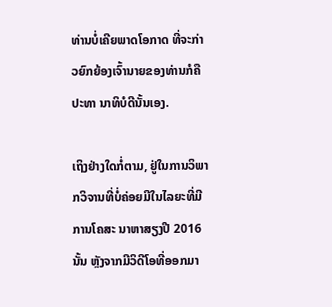ທ່ານບໍ່ເຄີຍພາດໂອກາດ ທີ່ຈະກ່າວຍົກຍ້ອງເຈົ້ານາຍຂອງທ່ານກໍຄື ປະທາ ນາທິບໍດີນັ້ນເອງ.

ເຖິງຢ່າງໃດກໍ່ຕາມ, ຢູ່ໃນການວິພາກວິຈານທີ່ບໍ່ຄ່ອຍມີໃນໄລຍະທີ່ມີການໂຄສະ ນາຫາສຽງປີ 2016 ນັ້ນ ຫຼັງຈາກມີວິດີໂອທີ່ອອກມາ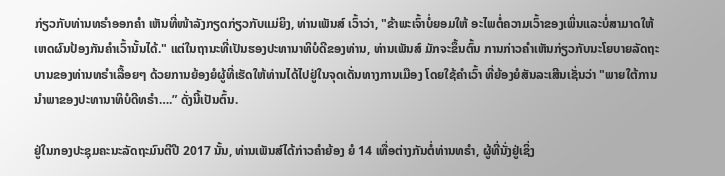ກ່ຽວກັບທ່ານທຣໍາອອກຄຳ ເຫັນທີ່ໜ້າລັງກຽດກ່ຽວກັບແມ່ຍິງ, ທ່ານເພັນສ໌ ເວົ້າວ່າ, "ຂ້າພະເຈົ້າບໍ່ຍອມໃຫ້ ອະໄພຕໍ່ຄວາມເວົ້າຂອງເພິ່ນແລະບໍ່ສາມາດໃຫ້ເຫດຜົນປ້ອງກັນຄໍາເວົ້ານັ້ນໄດ້." ແຕ່ໃນຖານະທີ່ເປັນຮອງປະທານາທິບໍດີຂອງທ່ານ, ທ່ານເພັນສ໌ ມັກຈະຂຶ້ນຕົ້ນ ການກ່າວຄຳເຫັນກ່ຽວກັບນະໂຍບາຍລັດຖະບານຂອງທ່ານທຣໍາເລື້ອຍໆ ດ້ວຍການຍ້ອງຍໍຜູ້ທີ່ເຮັດໃຫ້ທ່ານໄດ້ໄປຢູ່ໃນຈຸດເດັ່ນທາງການເມືອງ ໂດຍໃຊ້ຄໍາເວົ້າ ທີ່ຍ້ອງຍໍສັນລະເສີນເຊັ່ນວ່າ "ພາຍໃຕ້ການນໍາພາຂອງປະທານາທິບໍດີທຣໍາ….” ດັ່ງນີ້ເປັນຕົ້ນ.

ຢູ່ໃນກອງປະຊຸມຄະນະລັດຖະມົນຕີປີ 2017 ນັ້ນ, ທ່ານເພັນສ໌ໄດ້ກ່າວຄຳຍ້ອງ ຍໍ 14 ເທື່ອຕ່າງກັນຕໍ່ທ່ານທຣໍາ, ຜູ້ທີ່ນັ່ງຢູ່ເຊິ່ງ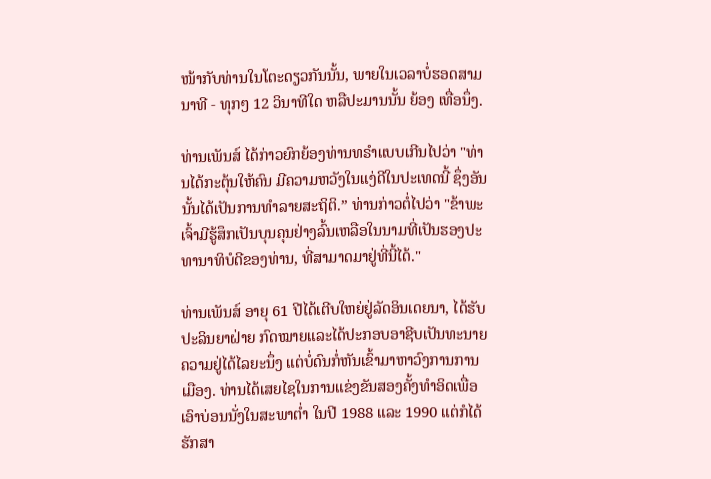ໜ້າກັບທ່ານໃນໂຕະດຽວກັນນັ້ນ, ພາຍໃນເວລາບໍ່ຮອດສາມນາທີ - ທຸກໆ 12 ວິນາທີໃດ ຫລືປະມານນັ້ນ ຍ້ອງ ເທື່ອນຶ່ງ.

ທ່ານເພັນສ໌ ໄດ້ກ່າວຍົກຍ້ອງທ່ານທຣໍາແບບເກີນໄປວ່າ "ທ່ານໄດ້ກະຕຸ້ນໃຫ້ຄົນ ມີຄວາມຫວັງໃນແງ່ດີໃນປະເທດນີ້ ຊຶ່ງອັນນັ້ນໄດ້ເປັນການທໍາລາຍສະຖິຕິ.” ທ່ານກ່າວຕໍ່ໄປວ່າ "ຂ້າພະເຈົ້າມີຮູ້ສຶກເປັນບຸນຄຸນຢ່າງລົ້ນເຫລືອໃນນາມທີ່ເປັນຮອງປະທານາທິບໍດີຂອງທ່ານ, ທີ່ສາມາດມາຢູ່ທີ່ນີ້ໄດ້."

ທ່ານເພັນສ໌ ອາຍຸ 61 ປີໄດ້ເຕີບໃຫຍ່ຢູ່ລັດອິນເດຍນາ, ໄດ້ຮັບປະລິນຍາຝ່າຍ ກົດໝາຍແລະໄດ້ປະກອບອາຊີບເປັນທະນາຍຄວາມຢູ່ໄດ້ໄລຍະນຶ່ງ ແຕ່ບໍ່ດົນກໍ່ຫັນເຂົ້າມາຫາວົງການການເມືອງ. ທ່ານໄດ້ເສຍໄຊໃນການແຂ່ງຂັນສອງຄັ້ງທຳອິດເພື່ອເອົາບ່ອນນັ່ງໃນສະພາຕໍ່າ ໃນປີ 1988 ແລະ 1990 ແຕ່ກໍໄດ້ຮັກສາ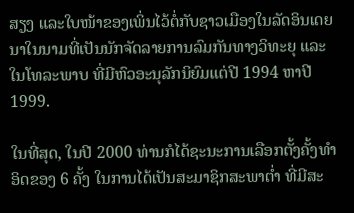ສຽງ ແລະໃບໜ້າຂອງເພິ່ນໄວ້ຕໍ່ກັບຊາວເມືອງໃນລັດອິນເດຍນາໃນນາມທີ່ເປັນນັກຈັດລາຍການລົມກັນທາງວິທະຍຸ ແລະໃນໂທລະພາບ ທີ່ມີຫົວອະນຸລັກນິຍົມແຕ່ປີ 1994 ຫາປີ 1999.

ໃນທີ່ສຸດ, ໃນປີ 2000 ທ່ານກໍໄດ້ຊະນະການເລືອກຕັ້ງຄັ້ງທໍາອິດຂອງ 6 ຄັ້ງ ໃນການໄດ້ເປັນສະມາຊິກສະພາຕໍ່າ ທີ່ມີສະ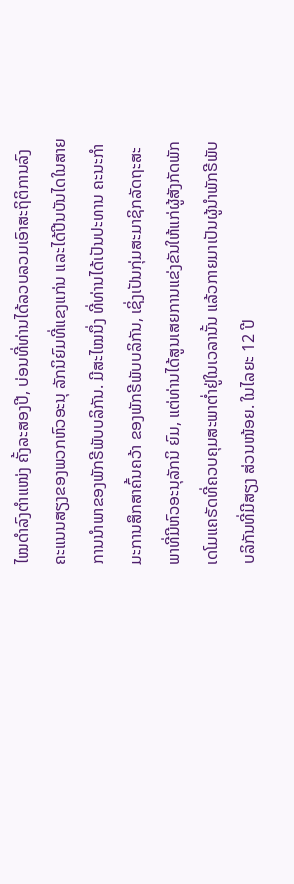ໄໝດໍາລົງຕໍາແໜ່ງ ຄັ້ງລະສອງປີ, ບ່ອນທີ່ທ່ານໄດ້ລວບລວມເອົາສະຖິຕິການລົງຄະແນນສຽງຂອງພວກຫົວອະນຸ ລັກນິຍົມທີ່ແຂງແກ່ນ ແລະໄດ້ປີນບັນໄດໃນສາຍການນຳພາຂອງພັກຣີພັບບລິກັນ. ມີສະໄໝນຶ່ງ ທີ່ທ່ານໄດ້ເປັນປະທານ ຄະນະກຳມະການສຶກສາຄົ້ນຄວ້າ ຂອງພັກຣີພັບບລິກັນ, ເຊິ່ງເປັນກຸ່ມສະມາຊິກລັດຖະສະພາທີ່ມີຫົວອະນຸລັກນິ ຍົມ, ແຕ່ທ່ານໄດ້ສູນເສຍການແຂ່ງຂັນໃຫ້ແກ່ຜູ້ສັງກັດພັກເດໂມແຄຣັດທີ່ຄວບຄຸມສະພາຕໍ່າຢູ່ໃນເວລານັ້ນ ແລ້ວກາຍມາເປັນຜູ້ນຳພັກຣີພັບບລິກັນທີ່ມີສຽງ ສ່ວນໜ້ອຍ. ໃນໄລຍະ 12 ປີ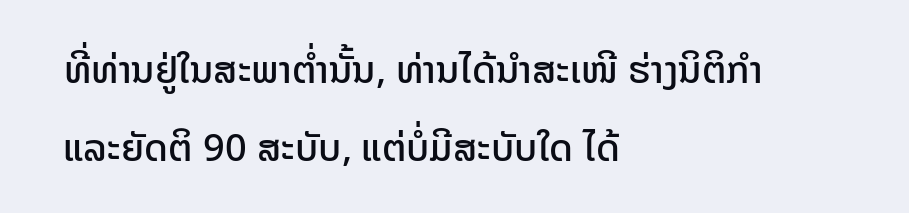ທີ່ທ່ານຢູ່ໃນສະພາຕໍ່ານັ້ນ, ທ່ານໄດ້ນຳສະເໜີ ຮ່າງນິຕິກໍາ ແລະຍັດຕິ 90 ສະບັບ, ແຕ່ບໍ່ມີສະບັບໃດ ໄດ້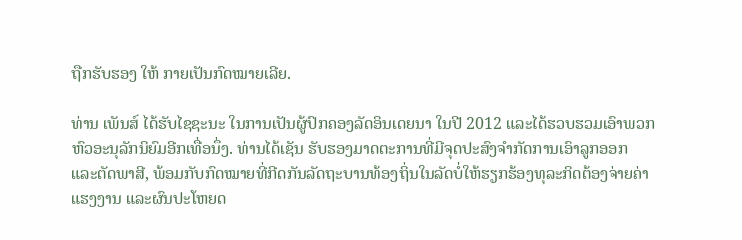ຖືກຮັບຮອງ ໃຫ້ ກາຍເປັນກົດໝາຍເລີຍ.

ທ່ານ ເພັນສ໌ ໄດ້ຮັບໄຊຊະນະ ໃນການເປັນຜູ້ປົກຄອງລັດອິນເດຍນາ ໃນປີ 2012 ແລະໄດ້ຮວບຮວມເອົາພວກຫົວອະນຸລັກນິຍົມອີກເທື່ອນຶ່ງ. ທ່ານໄດ້ເຊັນ ຮັບຮອງມາດຕະການທີ່ມີຈຸດປະສົງຈຳກັດການເອົາລູກອອກ ແລະຕັດພາສີ, ພ້ອມກັບກົດໝາຍທີ່ກີດກັນລັດຖະບານທ້ອງຖິ່ນໃນລັດບໍ່ໃຫ້ຮຽກຮ້ອງທຸລະກິດຕ້ອງຈ່າຍຄ່າແຮງງານ ແລະຜົນປະໂຫຍດ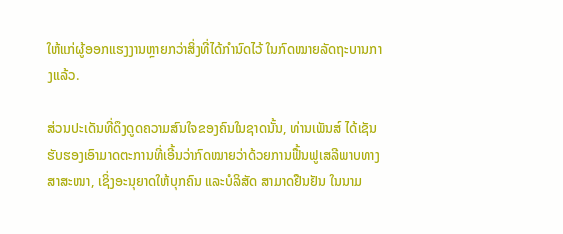ໃຫ້ແກ່ຜູ້ອອກແຮງງານຫຼາຍກວ່າສິ່ງທີ່ໄດ້ກຳນົດໄວ້ ໃນກົດໝາຍລັດຖະບານກາງແລ້ວ.

ສ່ວນປະເດັນທີ່ດຶງດູດຄວາມສົນໃຈຂອງຄົນໃນຊາດນັ້ນ, ທ່ານເພັນສ໌ ໄດ້ເຊັນ ຮັບຮອງເອົາມາດຕະການທີ່ເອີ້ນວ່າກົດໝາຍວ່າດ້ວຍການຟື້ນຟູເສລີພາບທາງສາສະໜາ, ເຊິ່ງອະນຸຍາດໃຫ້ບຸກຄົນ ແລະບໍລິສັດ ສາມາດຢືນຢັນ ໃນນາມ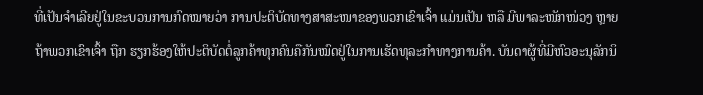ທີ່ເປັນຈໍາເລີຍຢູ່ໃນຂະບວນການກົດໝາຍວ່າ ການປະຕິບັດທາງສາສະໜາຂອງພວກເຂົາເຈົ້າ ແມ່ນເປັນ ຫລື ມີພາລະໜັກໜ່ວງ ຫຼາຍຖ້າພວກເຂົາເຈົ້າ ຖືກ ຮຽກຮ້ອງໃຫ້ປະຕິບັດຕໍ່ລູກຄ້າທຸກຄົນຄືກັນໝົດຢູ່ໃນການເຮັດທຸລະກຳທາງການຄ້າ. ບັນດາຜູ້ທີ່ມີຫົວອະນຸລັກນິ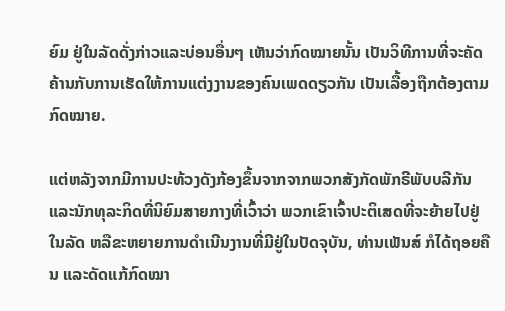ຍົມ ຢູ່ໃນລັດດັ່ງກ່າວແລະບ່ອນອື່ນໆ ເຫັນວ່າກົດໝາຍນັ້ນ ເປັນວິທີການທີ່ຈະຄັດຄ້ານກັບການເຮັດໃຫ້ການແຕ່ງງານຂອງຄົນເພດດຽວກັນ ເປັນເລື້ອງຖືກຕ້ອງຕາມກົດໝາຍ.

ແຕ່ຫລັງຈາກມີການປະທ້ວງດັງກ້ອງຂຶ້ນຈາກຈາກພວກສັງກັດພັກຣີພັບບລີກັນ ແລະນັກທຸລະກິດທີ່ນິຍົມສາຍກາງທີ່ເວົ້າວ່າ ພວກເຂົາເຈົ້າປະຕິເສດທີ່ຈະຍ້າຍໄປຢູ່ໃນລັດ ຫລືຂະຫຍາຍການດຳເນີນງານທີ່ມີຢູ່ໃນປັດຈຸບັນ, ທ່ານເພັນສ໌ ກໍໄດ້ຖອຍຄືນ ແລະດັດແກ້ກົດໝາ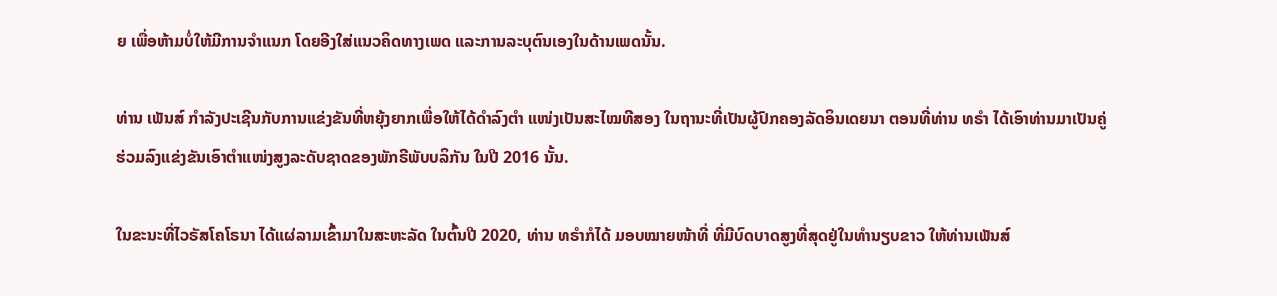ຍ ເພື່ອຫ້າມບໍ່ໃຫ້ມີການຈຳແນກ ໂດຍອີງໃສ່ແນວຄິດທາງເພດ ແລະການລະບຸຕົນເອງໃນດ້ານເພດນັ້ນ.

ທ່ານ ເພັນສ໌ ກໍາລັງປະເຊີນກັບການແຂ່ງຂັນທີ່ຫຍຸ້ງຍາກເພື່ອໃຫ້ໄດ້ດໍາລົງຕໍາ ແໜ່ງເປັນສະໄໝທີສອງ ໃນຖານະທີ່ເປັນຜູ້ປົກຄອງລັດອິນເດຍນາ ຕອນທີ່ທ່ານ ທຣໍາ ໄດ້ເອົາທ່ານມາເປັນຄູ່ຮ່ວມລົງແຂ່ງຂັນເອົາຕຳແໜ່ງສູງລະດັບຊາດຂອງພັກຣີພັບບລິກັນ ໃນປີ 2016 ນັ້ນ.

ໃນຂະນະທີ່ໄວຣັສໂຄໂຣນາ ໄດ້ແຜ່ລາມເຂົ້າມາໃນສະຫະລັດ ໃນຕົ້ນປີ 2020, ທ່ານ ທຣໍາກໍໄດ້ ມອບໝາຍໜ້າທີ່ ທີ່ມີບົດບາດສູງທີ່ສຸດຢູ່ໃນທໍານຽບຂາວ ໃຫ້ທ່ານເພັນສ໌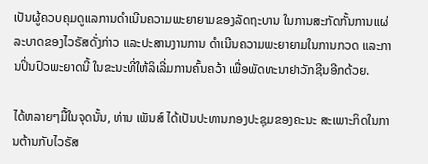ເປັນຜູ້ຄວບຄຸມດູແລການດໍາເນີນຄວາມພະຍາຍາມຂອງລັດຖະບານ ໃນການສະກັດກັ້ນການແຜ່ລະບາດຂອງໄວຣັສດັ່ງກ່າວ ແລະປະສານງານການ ດໍາເນີນຄວາມພະຍາຍາມໃນການກວດ ແລະການປິ່ນປົວພະຍາດນີ້ ໃນຂະນະທີ່ໃຫ້ລິເລີ່ມການຄົ້ນຄວ້າ ເພື່ອພັດທະນາຢາວັກຊີນອີກດ້ວຍ.

ໄດ້ຫລາຍໆມື້ໃນຈຸດນັ້ນ, ທ່ານ ເພັນສ໌ ໄດ້ເປັນປະທານກອງປະຊຸມຂອງຄະນະ ສະເພາະກິດໃນການຕ້ານກັບໄວຣັສ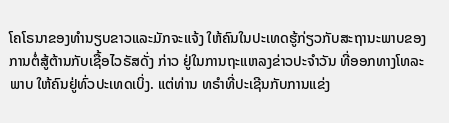ໂຄໂຣນາຂອງທໍານຽບຂາວແລະມັກຈະແຈ້ງ ໃຫ້ຄົນໃນປະເທດຮູ້ກ່ຽວກັບສະຖານະພາບຂອງການຕໍ່ສູ້ຕ້ານກັບເຊື້ອໄວຣັສດັ່ງ ກ່າວ ຢູ່ໃນການຖະແຫລງຂ່າວປະຈໍາວັນ ທີ່ອອກທາງໂທລະພາບ ໃຫ້ຄົນຢູ່ທົ່ວປະເທດເບິ່ງ. ແຕ່ທ່ານ ທຣໍາທີ່ປະເຊີນກັບການແຂ່ງ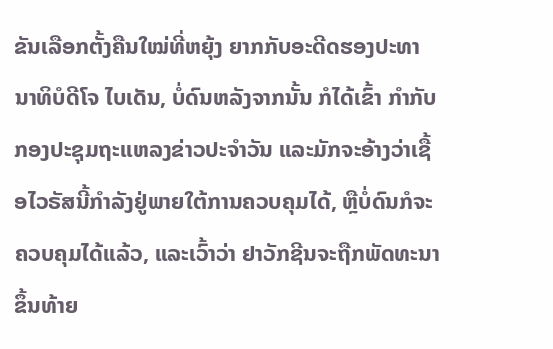ຂັນເລືອກຕັ້ງຄືນໃໝ່ທີ່ຫຍຸ້ງ ຍາກກັບອະດີດຮອງປະທານາທິບໍດີໂຈ ໄບເດັນ, ບໍ່ດົນຫລັງຈາກນັ້ນ ກໍໄດ້ເຂົ້າ ກໍາກັບກອງປະຊຸມຖະແຫລງຂ່າວປະຈຳວັນ ແລະມັກຈະອ້າງວ່າເຊື້ອໄວຣັສນີ້ກຳລັງຢູ່ພາຍໃຕ້ການຄວບຄຸມໄດ້, ຫຼືບໍ່ດົນກໍຈະຄວບຄຸມໄດ້ແລ້ວ, ແລະເວົ້າວ່າ ຢາວັກຊີນຈະຖືກພັດທະນາຂຶ້ນທ້າຍ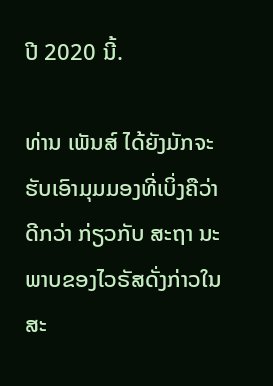ປີ 2020 ນີ້.

ທ່ານ ເພັນສ໌ ໄດ້ຍັງມັກຈະຮັບເອົາມຸມມອງທີ່ເບິ່ງຄືວ່າດີກວ່າ ກ່ຽວກັບ ສະຖາ ນະພາບຂອງໄວຣັສດັ່ງກ່າວໃນສະ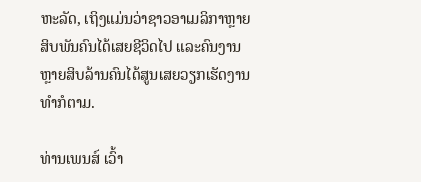ຫະລັດ, ເຖິງແມ່ນວ່າຊາວອາເມລິກາຫຼາຍສິບພັນຄົນໄດ້ເສຍຊີວິດໄປ ແລະຄົນງານຫຼາຍສິບລ້ານຄົນໄດ້ສູນເສຍວຽກເຮັດງານທຳກໍຕາມ.

ທ່ານເພນສ໌ ເວົ້າ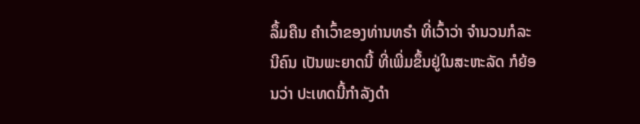ລຶ້ມຄືນ ຄໍາເວົ້າຂອງທ່ານທຣໍາ ທີ່ເວົ້າວ່າ ຈຳນວນກໍລະນີຄົນ ເປັນພະຍາດນີ້ ທີ່ເພີ່ມຂຶ້ນຢູ່ໃນສະຫະລັດ ກໍຍ້ອນວ່າ ປະເທດນີ້ກຳລັງດຳ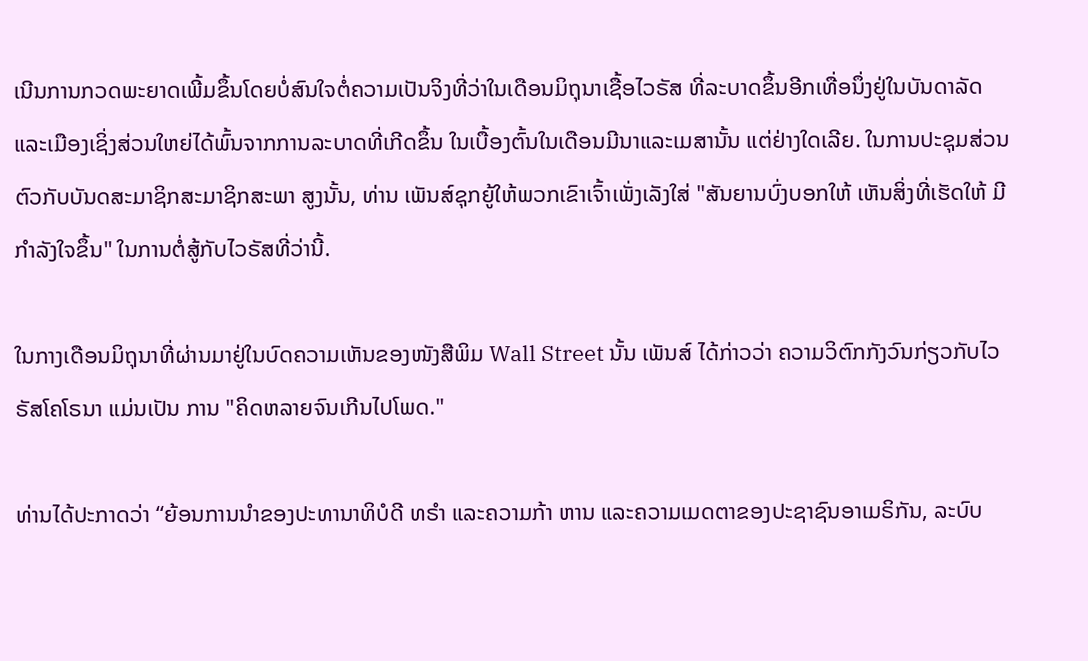ເນີນການກວດພະຍາດເພີ້ມຂຶ້ນໂດຍບໍ່ສົນໃຈຕໍ່ຄວາມເປັນຈິງທີ່ວ່າໃນເດືອນມິຖຸນາເຊື້ອໄວຣັສ ທີ່ລະບາດຂຶ້ນອີກເທື່ອນຶ່ງຢູ່ໃນບັນດາລັດ ແລະເມືອງເຊິ່ງສ່ວນໃຫຍ່ໄດ້ພົ້ນຈາກການລະບາດທີ່ເກີດຂຶ້ນ ໃນເບື້ອງຕົ້ນໃນເດືອນມີນາແລະເມສານັ້ນ ແຕ່ຢ່າງໃດເລີຍ. ໃນການປະຊຸມສ່ວນຕົວກັບບັນດສະມາຊິກສະມາຊິກສະພາ ສູງນັ້ນ, ທ່ານ ເພັນສ໌ຊຸກຍູ້ໃຫ້ພວກເຂົາເຈົ້າເພັ່ງເລັງໃສ່ "ສັນຍານບົ່ງບອກໃຫ້ ເຫັນສິ່ງທີ່ເຮັດໃຫ້ ມີກໍາລັງໃຈຂຶ້ນ" ໃນການຕໍ່ສູ້ກັບໄວຣັສທີ່ວ່ານີ້.

ໃນກາງເດືອນມິຖຸນາທີ່ຜ່ານມາຢູ່ໃນບົດຄວາມເຫັນຂອງໜັງສືພິມ Wall Street ນັ້ນ ເພັນສ໌ ໄດ້ກ່າວວ່າ ຄວາມວິຕົກກັງວົນກ່ຽວກັບໄວຣັສໂຄໂຣນາ ແມ່ນເປັນ ການ "ຄິດຫລາຍຈົນເກີນໄປໂພດ."

ທ່ານໄດ້ປະກາດວ່າ “ຍ້ອນການນຳຂອງປະທານາທິບໍດີ ທຣຳ ແລະຄວາມກ້າ ຫານ ແລະຄວາມເມດຕາຂອງປະຊາຊົນອາເມຣິກັນ, ລະບົບ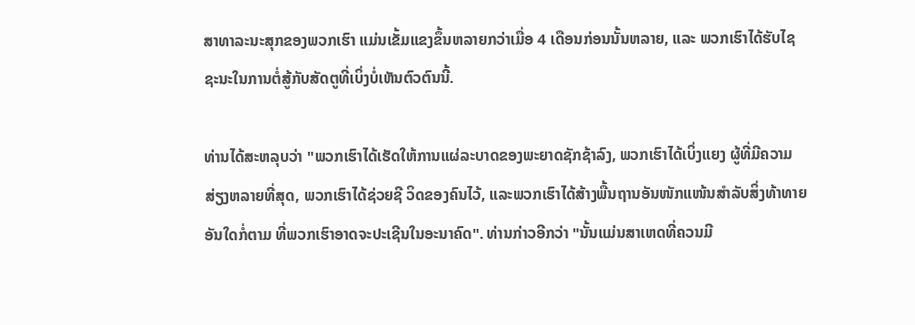ສາທາລະນະສຸກຂອງພວກເຮົາ ແມ່ນເຂັ້ມແຂງຂຶ້ນຫລາຍກວ່າເມື່ອ 4 ເດືອນກ່ອນນັ້ນຫລາຍ, ແລະ ພວກເຮົາໄດ້ຮັບໄຊຊະນະໃນການຕໍ່ສູ້ກັບສັດຕູທີ່ເບິ່ງບໍ່ເຫັນຕົວຕົນນີ້.

ທ່ານໄດ້ສະຫລຸບວ່າ "ພວກເຮົາໄດ້ເຮັດໃຫ້ການແຜ່ລະບາດຂອງພະຍາດຊັກຊ້າລົງ, ພວກເຮົາໄດ້ເບິ່ງແຍງ ຜູ້ທີ່ມີຄວາມສ່ຽງຫລາຍທີ່ສຸດ, ພວກເຮົາໄດ້ຊ່ວຍຊີ ວິດຂອງຄົນໄວ້, ແລະພວກເຮົາໄດ້ສ້າງພື້ນຖານອັນໜັກແໜ້ນສຳລັບສິ່ງທ້າທາຍອັນໃດກໍ່ຕາມ ທີ່ພວກເຮົາອາດຈະປະເຊີນໃນອະນາຄົດ". ທ່ານກ່າວອີກວ່າ "ນັ້ນແມ່ນສາເຫດທີ່ຄວນມີ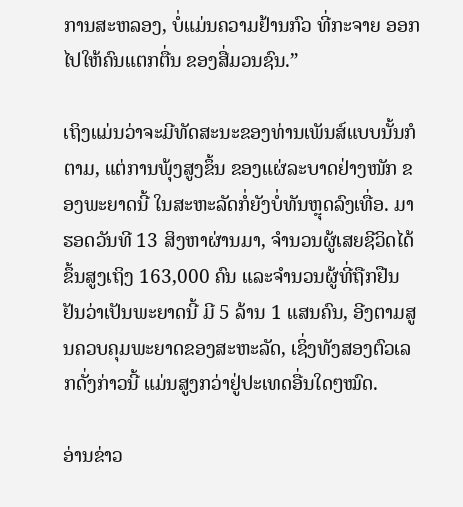ການສະຫລອງ, ບໍ່ແມ່ນຄວາມຢ້ານກົວ ທີ່ກະຈາຍ ອອກໄປໃຫ້ຄົນແຕກຕື່ນ ຂອງສື່ມວນຊົນ.”

ເຖິງແມ່ນວ່າຈະມີທັດສະນະຂອງທ່ານເພັນສ໌ແບບນັ້ນກໍຕາມ, ແຕ່ການພຸ້ງສູງຂຶ້ນ ຂອງແຜ່ລະບາດຢ່າງໜັກ ຂອງພະຍາດນີ້ ໃນສະຫະລັດກໍ່ຍັງບໍ່ທັນຫຼຸດລົງເທື່ອ. ມາຮອດວັນທີ 13 ສິງຫາຜ່ານມາ, ຈຳນວນຜູ້ເສຍຊີວິດໄດ້ຂຶ້ນສູງເຖິງ 163,000 ຄົນ ແລະຈຳນວນຜູ້ທີ່ຖືກຢືນຢັນວ່າເປັນພະຍາດນີ້ ມີ 5 ລ້ານ 1 ແສນຄົນ, ອີງຕາມສູນຄວບຄຸມພະຍາດຂອງສະຫະລັດ, ເຊິ່ງທັງສອງຕົວເລກດັ່ງກ່າວນີ້ ແມ່ນສູງກວ່າຢູ່ປະເທດອື່ນໃດໆໝົດ.

ອ່ານຂ່າວ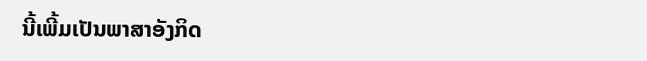ນີ້ເພີ້ມເປັນພາສາອັງກິດ